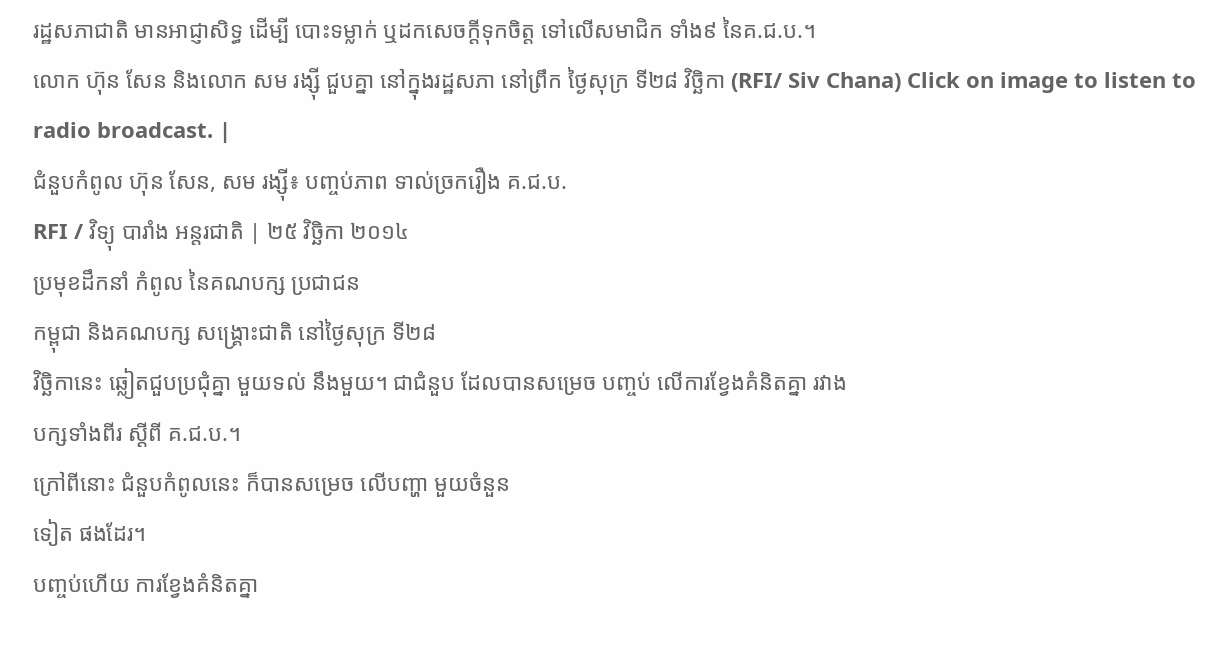រដ្ឋសភាជាតិ មានអាជ្ញាសិទ្ធ ដើម្បី បោះទម្លាក់ ឬដកសេចក្តីទុកចិត្ត ទៅលើសមាជិក ទាំង៩ នៃគ.ជ.ប.។
លោក ហ៊ុន សែន និងលោក សម រង្ស៊ី ជួបគ្នា នៅក្នុងរដ្ឋសភា នៅព្រឹក ថ្ងៃសុក្រ ទី២៨ វិច្ឆិកា (RFI/ Siv Chana) Click on image to listen to radio broadcast. |
ជំនួបកំពូល ហ៊ុន សែន, សម រង្ស៊ី៖ បញ្ចប់ភាព ទាល់ច្រករឿង គ.ជ.ប.
RFI / វិទ្យុ បារាំង អន្តរជាតិ | ២៥ វិច្ឆិកា ២០១៤
ប្រមុខដឹកនាំ កំពូល នៃគណបក្ស ប្រជាជន
កម្ពុជា និងគណបក្ស សង្គ្រោះជាតិ នៅថ្ងៃសុក្រ ទី២៨
វិច្ឆិកានេះ ឆ្លៀតជួបប្រជុំគ្នា មួយទល់ នឹងមួយ។ ជាជំនួប ដែលបានសម្រេច បញ្ចប់ លើការខ្វែងគំនិតគ្នា រវាង
បក្សទាំងពីរ ស្តីពី គ.ជ.ប.។
ក្រៅពីនោះ ជំនួបកំពូលនេះ ក៏បានសម្រេច លើបញ្ហា មួយចំនួន
ទៀត ផងដែរ។
បញ្ចប់ហើយ ការខ្វែងគំនិតគ្នា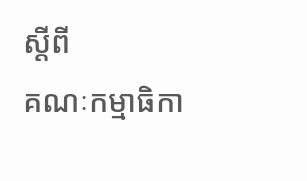ស្តីពី
គណៈកម្មាធិកា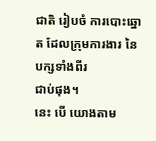ជាតិ រៀបចំ ការបោះឆ្នោត ដែលក្រុមការងារ នៃបក្សទាំងពីរ
ជាប់ផុង។
នេះ បើ យោងតាម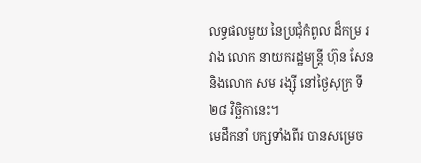លទ្ធផលមួយ នៃប្រជុំកំពូល ដ៏កម្រ រវាង លោក នាយករដ្ឋមន្ត្រី ហ៊ុន សែន និងលោក សម រង្ស៊ី នៅថ្ងៃសុក្រ ទី២៨ វិច្ឆិកានេះ។
មេដឹកនាំ បក្សទាំងពីរ បានសម្រេច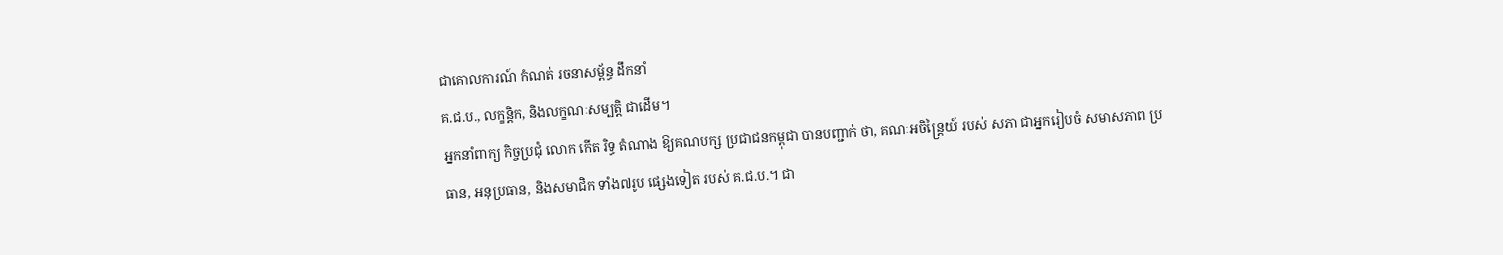ជាគោលការណ៍ កំណត់ រចនាសម្ព័ន្ធ ដឹកនាំ
គ.ជ.ប., លក្ខន្តិក, និងលក្ខណៈសម្បតិ្ត ជាដើម។
អ្នកនាំពាក្យ កិច្ចប្រជុំ លោក កើត រិទ្ធ តំណាង ឱ្យគណបក្ស ប្រជាជនកម្ពុជា បានបញ្ជាក់ ថា, គណៈអចិន្ត្រៃយ៍ របស់ សភា ជាអ្នករៀបចំ សមាសភាព ប្រធាន, អនុប្រធាន, និងសមាជិក ទាំង៧រូប ផ្សេងទៀត របស់ គ.ជ.ប.។ ជា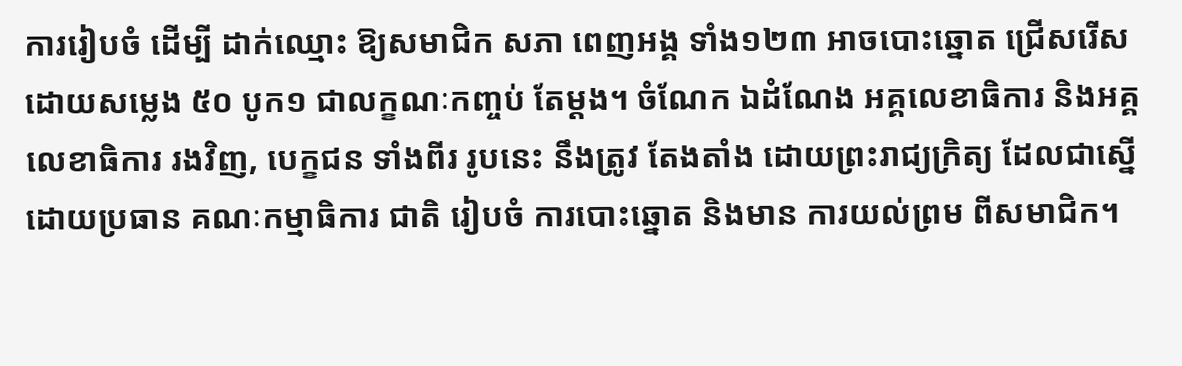ការរៀបចំ ដើម្បី ដាក់ឈ្មោះ ឱ្យសមាជិក សភា ពេញអង្គ ទាំង១២៣ អាចបោះឆ្នោត ជ្រើសរើស ដោយសម្លេង ៥០ បូក១ ជាលក្ខណៈកញ្ចប់ តែម្តង។ ចំណែក ឯដំណែង អគ្គលេខាធិការ និងអគ្គលេខាធិការ រងវិញ, បេក្ខជន ទាំងពីរ រូបនេះ នឹងត្រូវ តែងតាំង ដោយព្រះរាជ្យក្រិត្យ ដែលជាស្នើ ដោយប្រធាន គណៈកម្មាធិការ ជាតិ រៀបចំ ការបោះឆ្នោត និងមាន ការយល់ព្រម ពីសមាជិក។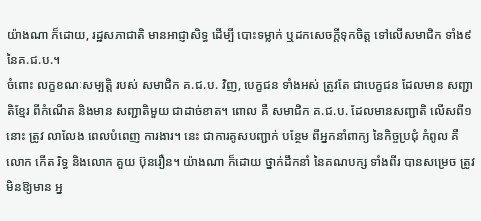យ៉ាងណា ក៏ដោយ, រដ្ឋសភាជាតិ មានអាជ្ញាសិទ្ធ ដើម្បី បោះទម្លាក់ ឬដកសេចក្តីទុកចិត្ត ទៅលើសមាជិក ទាំង៩ នៃគ.ជ.ប.។
ចំពោះ លក្ខខណៈសម្បត្តិ របស់ សមាជិក គ.ជ.ប. វិញ, បេក្ខជន ទាំងអស់ ត្រូវតែ ជាបេក្ខជន ដែលមាន សញ្ជាតិខ្មែរ ពីកំណើត និងមាន សញ្ជាតិមួយ ជាដាច់ខាត។ ពោល គឺ សមាជិក គ.ជ.ប. ដែលមានសញ្ជាតិ លើសពី១នោះ ត្រូវ លាលែង ពេលបំពេញ ការងារ។ នេះ ជាការគូសបញ្ជាក់ បន្ថែម ពីអ្នកនាំពាក្យ នៃកិច្ចប្រជុំ កំពូល គឺ លោក កើត រិទ្ធ និងលោក គួយ ប៊ុនរឿន។ យ៉ាងណា ក៏ដោយ ថ្នាក់ដឹកនាំ នៃគណបក្ស ទាំងពីរ បានសម្រេច ត្រូវ មិនឱ្យមាន អ្ន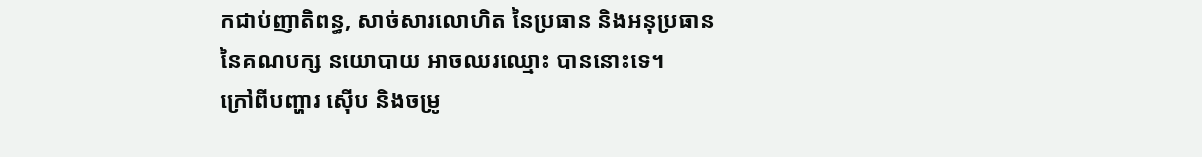កជាប់ញាតិពន្ធ, សាច់សារលោហិត នៃប្រធាន និងអនុប្រធាន នៃគណបក្ស នយោបាយ អាចឈរឈ្មោះ បាននោះទេ។
ក្រៅពីបញ្ហារ ស៊ើប និងចម្រូ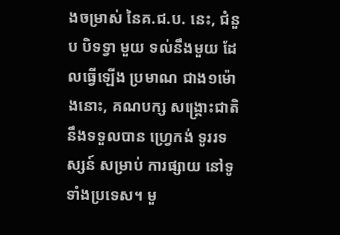ងចម្រាស់ នៃគ.ជ.ប. នេះ, ជំនួប បិទទ្វា មួយ ទល់នឹងមួយ ដែលធ្វើឡើង ប្រមាណ ជាង១ម៉ោងនោះ, គណបក្ស សង្គ្រោះជាតិ នឹងទទួលបាន ហ្វ្រេកង់ ទូររទស្សន៍ សម្រាប់ ការផ្សាយ នៅទូទាំងប្រទេស។ មួ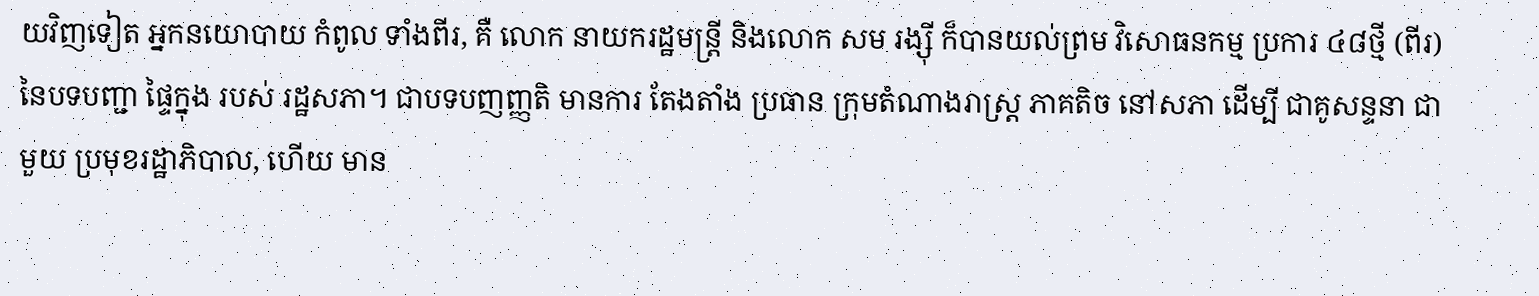យវិញទៀត អ្នកនយោបាយ កំពូល ទាំងពីរ, គឺ លោក នាយករដ្ឋមន្ត្រី និងលោក សម រង្ស៊ី ក៏បានយល់ព្រម វិសោធនកម្ម ប្រការ ៤៨ថ្មី (ពីរ) នៃបទបញ្ជា ផ្ទៃក្នុង របស់ រដ្ឋសភា។ ជាបទបញញ្ញតិ មានការ តែងតាំង ប្រធាន ក្រុមតំណាងរាស្ត្រ ភាគតិច នៅសភា ដើម្បី ជាគូសន្ទនា ជាមួយ ប្រមុខរដ្ឋាភិបាល, ហើយ មាន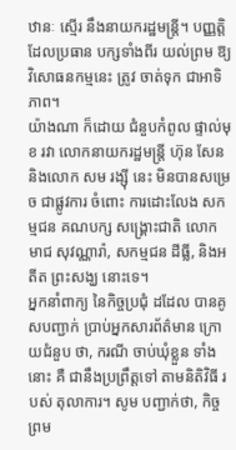ឋានៈ ស្មើរ នឹងនាយករដ្ឋមន្ត្រី។ បញ្ញតិ្ត ដែលប្រធាន បក្សទាំងពីរ យល់ព្រម ឱ្យវិសោធនកម្មនេះ ត្រូវ ចាត់ទុក ជាអាទិភាព។
យ៉ាងណា ក៏ដោយ ជំនួបកំពូល ផ្ទាល់មុខ រវា លោកនាយករដ្ឋមន្ត្រី ហ៊ុន សែន និងលោក សម រង្ស៊ី នេះ មិនបានសម្រេច ជាផ្លូវការ ចំពោះ ការដោះលែង សកម្មជន គណបក្ស សង្គ្រោះជាតិ លោក មាជ សុវណ្ណារ៉ា, សកម្មជន ដីធ្លី, និងអតីត ព្រះសង្ឃ នោះទេ។
អ្នកនាំពាក្យ នៃកិច្ចប្រជុំ ដដែល បានគូសបញ្ជាក់ ប្រាប់អ្នកសារព័ត៌មាន ក្រោយជំនួប ថា, ករណី ចាប់ឃុំខ្លួន ទាំងនោះ គឺ ជានឹងប្រព្រឹត្តទៅ តាមនិតិវិធី របស់ តុលាការ។ សូម បញ្ជាក់ថា, កិច្ចព្រម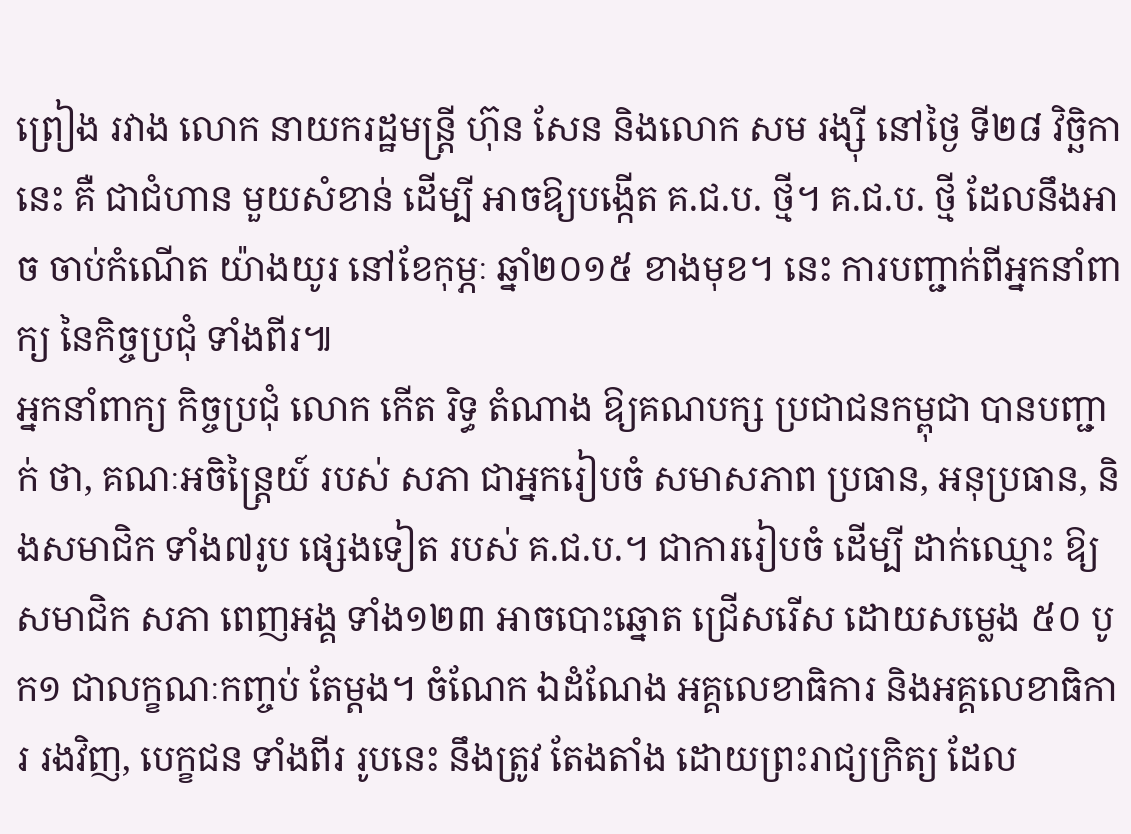ព្រៀង រវាង លោក នាយករដ្ឋមន្ត្រី ហ៊ុន សែន និងលោក សម រង្ស៊ី នៅថ្ងៃ ទី២៨ វិច្ឆិកានេះ គឺ ជាជំហាន មួយសំខាន់ ដើម្បី អាចឱ្យបង្កើត គ.ជ.ប. ថ្មី។ គ.ជ.ប. ថ្មី ដែលនឹងអាច ចាប់កំណើត យ៉ាងយូរ នៅខែកុម្ភៈ ឆ្នាំ២០១៥ ខាងមុខ។ នេះ ការបញ្ជាក់ពីអ្នកនាំពាក្យ នៃកិច្ចប្រជុំ ទាំងពីរ៕
អ្នកនាំពាក្យ កិច្ចប្រជុំ លោក កើត រិទ្ធ តំណាង ឱ្យគណបក្ស ប្រជាជនកម្ពុជា បានបញ្ជាក់ ថា, គណៈអចិន្ត្រៃយ៍ របស់ សភា ជាអ្នករៀបចំ សមាសភាព ប្រធាន, អនុប្រធាន, និងសមាជិក ទាំង៧រូប ផ្សេងទៀត របស់ គ.ជ.ប.។ ជាការរៀបចំ ដើម្បី ដាក់ឈ្មោះ ឱ្យសមាជិក សភា ពេញអង្គ ទាំង១២៣ អាចបោះឆ្នោត ជ្រើសរើស ដោយសម្លេង ៥០ បូក១ ជាលក្ខណៈកញ្ចប់ តែម្តង។ ចំណែក ឯដំណែង អគ្គលេខាធិការ និងអគ្គលេខាធិការ រងវិញ, បេក្ខជន ទាំងពីរ រូបនេះ នឹងត្រូវ តែងតាំង ដោយព្រះរាជ្យក្រិត្យ ដែល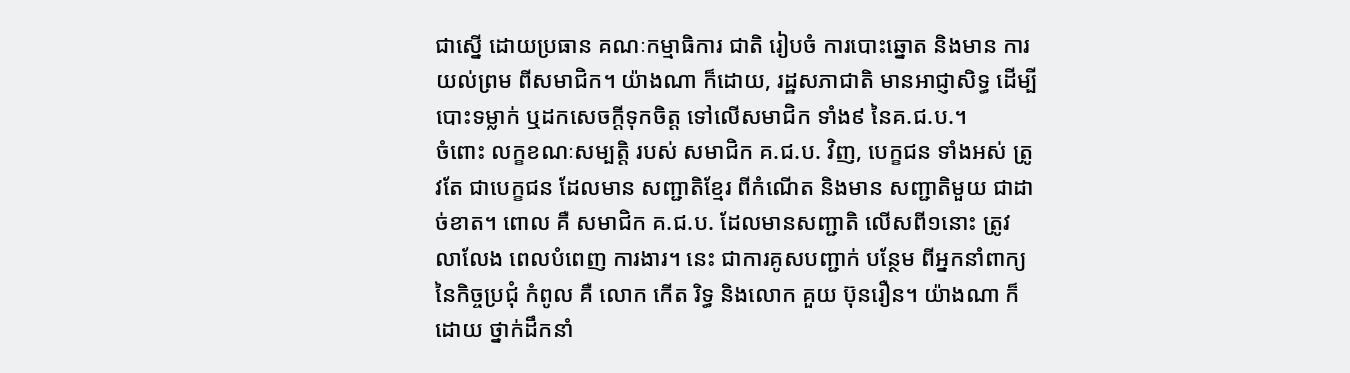ជាស្នើ ដោយប្រធាន គណៈកម្មាធិការ ជាតិ រៀបចំ ការបោះឆ្នោត និងមាន ការយល់ព្រម ពីសមាជិក។ យ៉ាងណា ក៏ដោយ, រដ្ឋសភាជាតិ មានអាជ្ញាសិទ្ធ ដើម្បី បោះទម្លាក់ ឬដកសេចក្តីទុកចិត្ត ទៅលើសមាជិក ទាំង៩ នៃគ.ជ.ប.។
ចំពោះ លក្ខខណៈសម្បត្តិ របស់ សមាជិក គ.ជ.ប. វិញ, បេក្ខជន ទាំងអស់ ត្រូវតែ ជាបេក្ខជន ដែលមាន សញ្ជាតិខ្មែរ ពីកំណើត និងមាន សញ្ជាតិមួយ ជាដាច់ខាត។ ពោល គឺ សមាជិក គ.ជ.ប. ដែលមានសញ្ជាតិ លើសពី១នោះ ត្រូវ លាលែង ពេលបំពេញ ការងារ។ នេះ ជាការគូសបញ្ជាក់ បន្ថែម ពីអ្នកនាំពាក្យ នៃកិច្ចប្រជុំ កំពូល គឺ លោក កើត រិទ្ធ និងលោក គួយ ប៊ុនរឿន។ យ៉ាងណា ក៏ដោយ ថ្នាក់ដឹកនាំ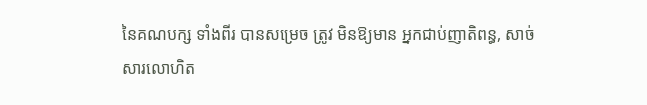នៃគណបក្ស ទាំងពីរ បានសម្រេច ត្រូវ មិនឱ្យមាន អ្នកជាប់ញាតិពន្ធ, សាច់សារលោហិត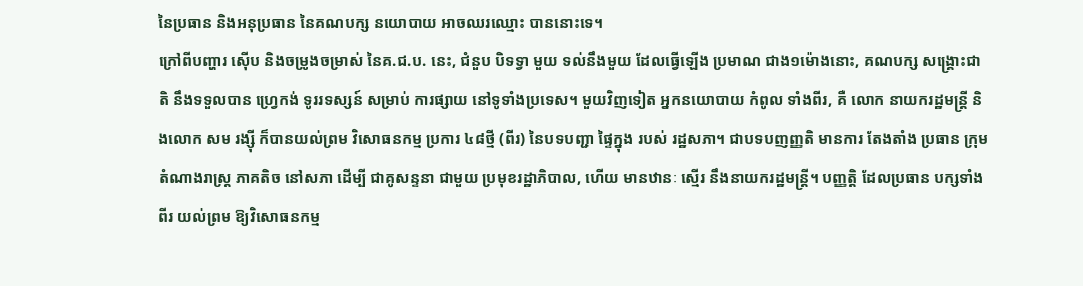នៃប្រធាន និងអនុប្រធាន នៃគណបក្ស នយោបាយ អាចឈរឈ្មោះ បាននោះទេ។
ក្រៅពីបញ្ហារ ស៊ើប និងចម្រូងចម្រាស់ នៃគ.ជ.ប. នេះ, ជំនួប បិទទ្វា មួយ ទល់នឹងមួយ ដែលធ្វើឡើង ប្រមាណ ជាង១ម៉ោងនោះ, គណបក្ស សង្គ្រោះជាតិ នឹងទទួលបាន ហ្វ្រេកង់ ទូររទស្សន៍ សម្រាប់ ការផ្សាយ នៅទូទាំងប្រទេស។ មួយវិញទៀត អ្នកនយោបាយ កំពូល ទាំងពីរ, គឺ លោក នាយករដ្ឋមន្ត្រី និងលោក សម រង្ស៊ី ក៏បានយល់ព្រម វិសោធនកម្ម ប្រការ ៤៨ថ្មី (ពីរ) នៃបទបញ្ជា ផ្ទៃក្នុង របស់ រដ្ឋសភា។ ជាបទបញញ្ញតិ មានការ តែងតាំង ប្រធាន ក្រុមតំណាងរាស្ត្រ ភាគតិច នៅសភា ដើម្បី ជាគូសន្ទនា ជាមួយ ប្រមុខរដ្ឋាភិបាល, ហើយ មានឋានៈ ស្មើរ នឹងនាយករដ្ឋមន្ត្រី។ បញ្ញតិ្ត ដែលប្រធាន បក្សទាំងពីរ យល់ព្រម ឱ្យវិសោធនកម្ម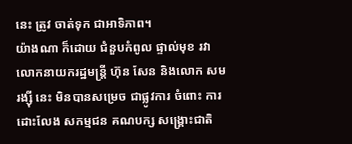នេះ ត្រូវ ចាត់ទុក ជាអាទិភាព។
យ៉ាងណា ក៏ដោយ ជំនួបកំពូល ផ្ទាល់មុខ រវា លោកនាយករដ្ឋមន្ត្រី ហ៊ុន សែន និងលោក សម រង្ស៊ី នេះ មិនបានសម្រេច ជាផ្លូវការ ចំពោះ ការដោះលែង សកម្មជន គណបក្ស សង្គ្រោះជាតិ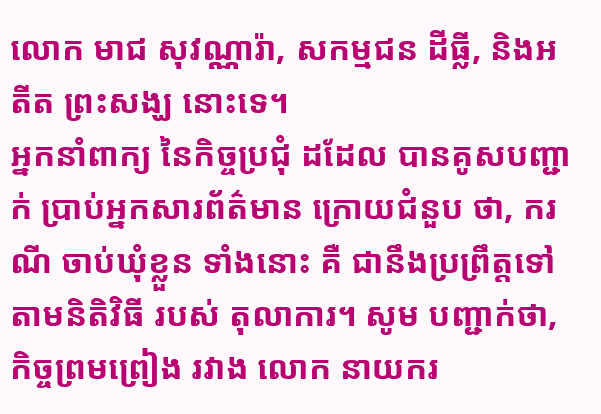លោក មាជ សុវណ្ណារ៉ា, សកម្មជន ដីធ្លី, និងអតីត ព្រះសង្ឃ នោះទេ។
អ្នកនាំពាក្យ នៃកិច្ចប្រជុំ ដដែល បានគូសបញ្ជាក់ ប្រាប់អ្នកសារព័ត៌មាន ក្រោយជំនួប ថា, ករណី ចាប់ឃុំខ្លួន ទាំងនោះ គឺ ជានឹងប្រព្រឹត្តទៅ តាមនិតិវិធី របស់ តុលាការ។ សូម បញ្ជាក់ថា, កិច្ចព្រមព្រៀង រវាង លោក នាយករ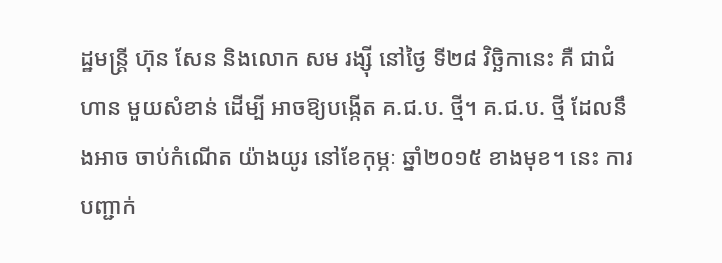ដ្ឋមន្ត្រី ហ៊ុន សែន និងលោក សម រង្ស៊ី នៅថ្ងៃ ទី២៨ វិច្ឆិកានេះ គឺ ជាជំហាន មួយសំខាន់ ដើម្បី អាចឱ្យបង្កើត គ.ជ.ប. ថ្មី។ គ.ជ.ប. ថ្មី ដែលនឹងអាច ចាប់កំណើត យ៉ាងយូរ នៅខែកុម្ភៈ ឆ្នាំ២០១៥ ខាងមុខ។ នេះ ការបញ្ជាក់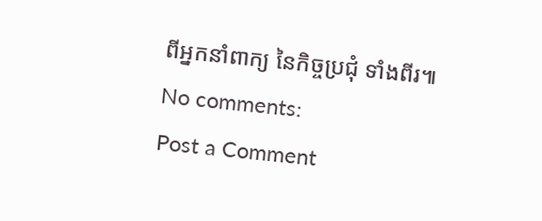ពីអ្នកនាំពាក្យ នៃកិច្ចប្រជុំ ទាំងពីរ៕
No comments:
Post a Comment